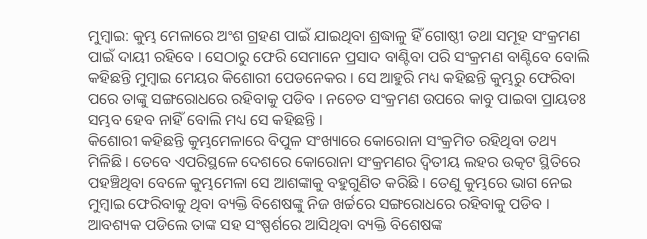ମୁମ୍ବାଇ: କୁମ୍ଭ ମେଳାରେ ଅଂଶ ଗ୍ରହଣ ପାଇଁ ଯାଇଥିବା ଶ୍ରଦ୍ଧାଳୁ ହିଁ ଗୋଷ୍ଠୀ ତଥା ସମୂହ ସଂକ୍ରମଣ ପାଇଁ ଦାୟୀ ରହିବେ । ସେଠାରୁ ଫେରି ସେମାନେ ପ୍ରସାଦ ବାଣ୍ଟିବା ପରି ସଂକ୍ରମଣ ବାଣ୍ଟିବେ ବୋଲି କହିଛନ୍ତି ମୁମ୍ବାଇ ମେୟର କିଶୋରୀ ପେଡନେକର । ସେ ଆହୁରି ମଧ୍ୟ କହିଛନ୍ତି କୁମ୍ଭରୁ ଫେରିବା ପରେ ତାଙ୍କୁ ସଙ୍ଗରୋଧରେ ରହିବାକୁ ପଡିବ । ନଚେତ ସଂକ୍ରମଣ ଉପରେ କାବୁ ପାଇବା ପ୍ରାୟତଃ ସମ୍ଭବ ହେବ ନାହିଁ ବୋଲି ମଧ୍ୟ ସେ କହିଛନ୍ତି ।
କିଶୋରୀ କହିଛନ୍ତି କୁମ୍ଭମେଳାରେ ବିପୁଳ ସଂଖ୍ୟାରେ କୋରୋନା ସଂକ୍ରମିତ ରହିଥିବା ତଥ୍ୟ ମିଳିଛି । ତେବେ ଏପରିସ୍ଥଳେ ଦେଶରେ କୋରୋନା ସଂକ୍ରମଣର ଦ୍ବିତୀୟ ଲହର ଉତ୍କଟ ସ୍ଥିତିରେ ପହଞ୍ଚିଥିବା ବେଳେ କୁମ୍ଭମେଳା ସେ ଆଶଙ୍କାକୁ ବହୁଗୁଣିତ କରିଛି । ତେଣୁ କୁମ୍ଭରେ ଭାଗ ନେଇ ମୁମ୍ବାଇ ଫେରିବାକୁ ଥିବା ବ୍ୟକ୍ତି ବିଶେଷଙ୍କୁ ନିଜ ଖର୍ଚ୍ଚରେ ସଙ୍ଗରୋଧରେ ରହିବାକୁ ପଡିବ । ଆବଶ୍ୟକ ପଡିଲେ ତାଙ୍କ ସହ ସଂଷ୍ପର୍ଶରେ ଆସିଥିବା ବ୍ୟକ୍ତି ବିଶେଷଙ୍କ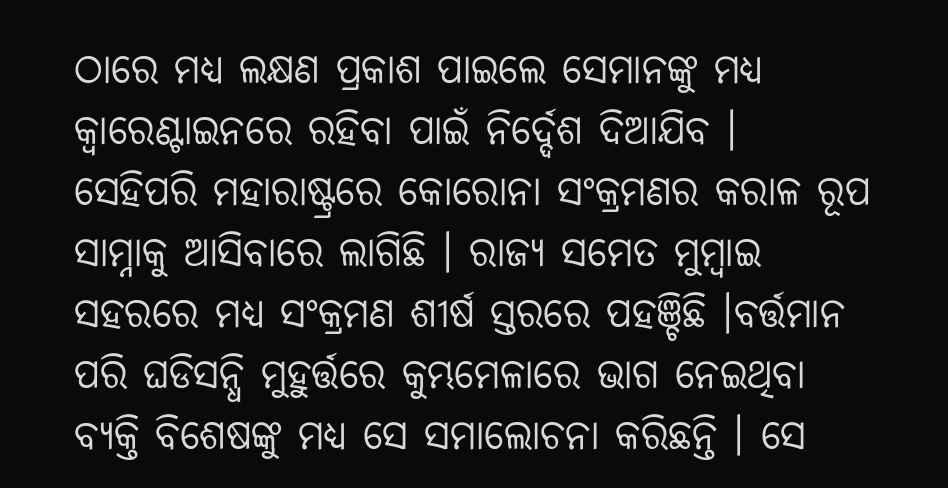ଠାରେ ମଧ୍ୟ ଲକ୍ଷଣ ପ୍ରକାଶ ପାଇଲେ ସେମାନଙ୍କୁ ମଧ୍ୟ କ୍ବାରେଣ୍ଟାଇନରେ ରହିବା ପାଇଁ ନିର୍ଦ୍ଦେଶ ଦିଆଯିବ ।
ସେହିପରି ମହାରାଷ୍ଟ୍ରରେ କୋରୋନା ସଂକ୍ରମଣର କରାଳ ରୂପ ସାମ୍ନାକୁ ଆସିବାରେ ଲାଗିଛି । ରାଜ୍ୟ ସମେତ ମୁମ୍ବାଇ ସହରରେ ମଧ୍ୟ ସଂକ୍ରମଣ ଶୀର୍ଷ ସ୍ତରରେ ପହଞ୍ଚିଛି ।ବର୍ତ୍ତମାନ ପରି ଘଡିସନ୍ଧି ମୁହୁର୍ତ୍ତରେ କୁମ୍ଭମେଳାରେ ଭାଗ ନେଇଥିବା ବ୍ୟକ୍ତି ବିଶେଷଙ୍କୁ ମଧ୍ୟ ସେ ସମାଲୋଚନା କରିଛନ୍ତି । ସେ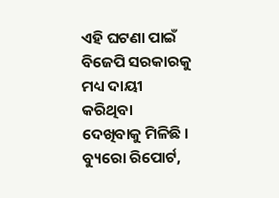ଏହି ଘଟଣା ପାଇଁ ବିଜେପି ସରକାରକୁ ମଧ୍ୟ ଦାୟୀ କରିଥିବା ଦେଖିବାକୁ ମିଳିଛି ।
ବ୍ୟୁରୋ ରିପୋର୍ଟ,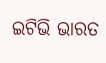ଇଟିଭି ଭାରତ